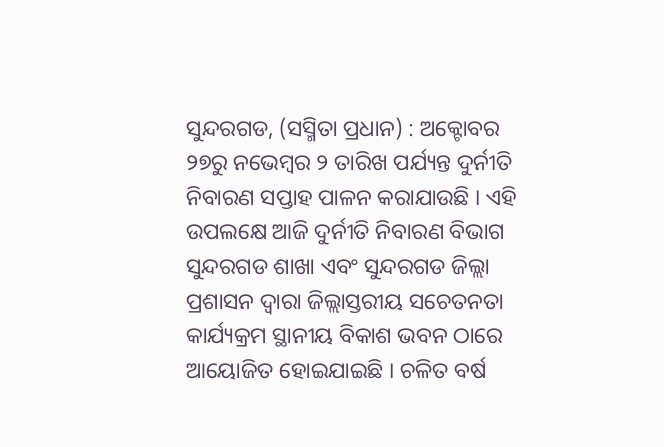ସୁନ୍ଦରଗଡ, (ସସ୍ମିତା ପ୍ରଧାନ) : ଅକ୍ଟୋବର ୨୭ରୁ ନଭେମ୍ବର ୨ ତାରିଖ ପର୍ଯ୍ୟନ୍ତ ଦୁର୍ନୀତି ନିବାରଣ ସପ୍ତାହ ପାଳନ କରାଯାଉଛି । ଏହି ଉପଲକ୍ଷେ ଆଜି ଦୁର୍ନୀତି ନିବାରଣ ବିଭାଗ ସୁନ୍ଦରଗଡ ଶାଖା ଏବଂ ସୁନ୍ଦରଗଡ ଜିଲ୍ଲା ପ୍ରଶାସନ ଦ୍ୱାରା ଜିଲ୍ଲାସ୍ତରୀୟ ସଚେତନତା କାର୍ଯ୍ୟକ୍ରମ ସ୍ଥାନୀୟ ବିକାଶ ଭବନ ଠାରେ ଆୟୋଜିତ ହୋଇଯାଇଛି । ଚଳିତ ବର୍ଷ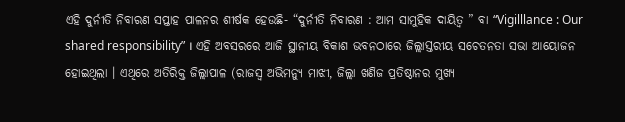ଏହି ଦୁର୍ନୀତି ନିବାରଣ ସପ୍ତାହ ପାଳନର ଶୀର୍ଷକ ହେଉଛି- “ଦୁର୍ନୀତି ନିବାରଣ : ଆମ ସାମୁହିକ ଦାୟିତ୍ଵ ” ବା “Vigilllance : Our shared responsibility” । ଏହି ଅବସରରେ ଆଜି ସ୍ଥାନୀୟ ବିକାଶ ଭବନଠାରେ ଜିଲ୍ଲାସ୍ତରୀୟ ସଚେତନତା ସଭା ଆୟୋଜନ ହୋଇଥିଲା । ଏଥିରେ ଅତିରିକ୍ତ ଜିଲ୍ଲାପାଳ (ରାଜସ୍ବ ଅଭିମନ୍ୟୁ ମାଝୀ, ଜିଲ୍ଲା ଖଣିଜ ପ୍ରତିଷ୍ଠାନର ମୁଖ୍ୟ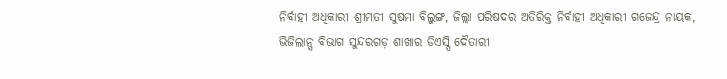ନିର୍ବାହୀ ଅଧିକାରୀ ଶ୍ରୀମତୀ ସୁଷମା ବିଲୁଙ୍ଗ, ଜିଲ୍ଲା ପରିଷଦର ଅତିରିକ୍ତ ନିର୍ବାହୀ ଅଧିକାରୀ ଗଜେନ୍ଦ୍ର ନାୟକ, ଭିଜିଲାନ୍ସ ବିଭାଗ ସୁନ୍ଦରଗଡ଼ ଶାଖାର ଡିଏସ୍ପି ଦୈତାରୀ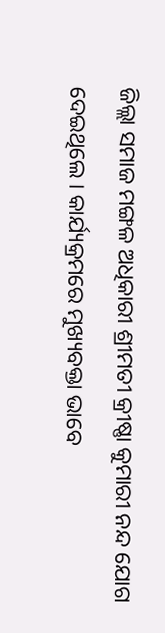ଜିଲ୍ଲା ସମାଜ ମଙ୍ଗଳ ଅଧିକାରୀ ଶ୍ରୀମତୀ କ୍ରୀଷ୍ଣା କୁମାରୀ ନନ୍ଦ ଯୋଗ ଦେଇଥିଲେ । କାର୍ଯ୍ୟକ୍ରମରେ ମୁଖ୍ୟବକ୍ତା ଭାବେ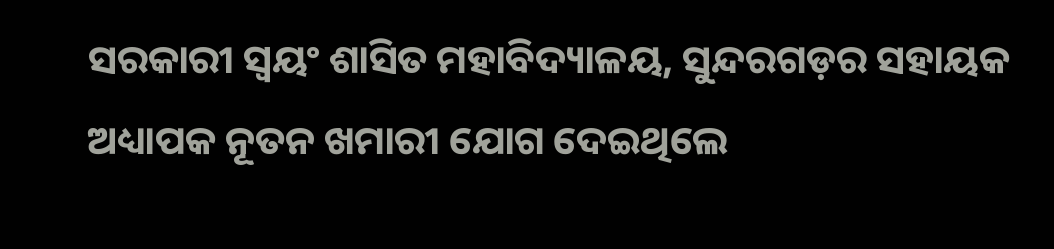ସରକାରୀ ସ୍ଵୟଂ ଶାସିତ ମହାବିଦ୍ୟାଳୟ, ସୁନ୍ଦରଗଡ଼ର ସହାୟକ ଅଧ୍ୟାପକ ନୂତନ ଖମାରୀ ଯୋଗ ଦେଇଥିଲେ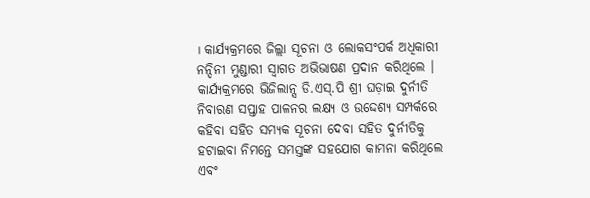। କାର୍ଯ୍ୟକ୍ରମରେ ଜିଲ୍ଲା ସୂଚନା ଓ ଲୋକସଂପର୍କ ଅଧିକାରୀ ନନ୍ଦିନୀ ମୁଣ୍ଡାରୀ ସ୍ୱାଗତ ଅଭିଭାଷଣ ପ୍ରଦାନ କରିଥିଲେ । କାର୍ଯ୍ୟକ୍ରମରେ ଭିଜିଲାନ୍ସ ଡି.ଏସ୍.ପି ଶ୍ରୀ ଘଡ଼ାଇ ଦୁର୍ନୀତି ନିବାରଣ ସପ୍ତାହ ପାଳନର ଲକ୍ଷ୍ୟ ଓ ଉଦ୍ଦେଶ୍ୟ ସମ୍ପର୍କରେ କହିବା ସହିତ ସମ୍ୟକ ସୂଚନା ଦେବା ସହିତ ଦୁର୍ନୀତିକୁ ହଟାଇବା ନିମନ୍ତେ ସମସ୍ତଙ୍କ ସହଯୋଗ କାମନା କରିଥିଲେ ଏବଂ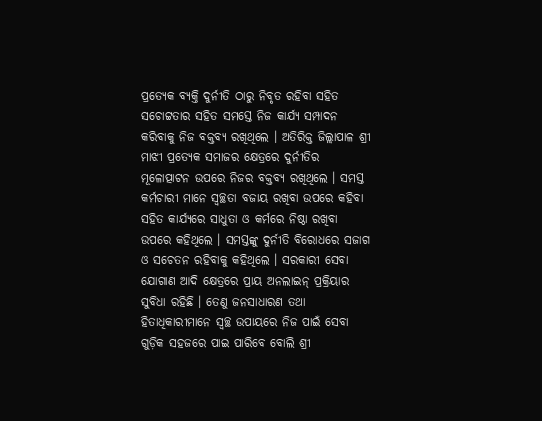ପ୍ରତ୍ୟେକ ବ୍ୟକ୍ତି ଦୁର୍ନୀତି ଠାରୁ ନିବୃତ ରହିବା ସହିତ ସଚୋଟ୍ଟତାର ସହିତ ସମସ୍ତେ ନିଜ କାର୍ଯ୍ୟ ସମ୍ପାଦନ କରିବାକୁ ନିଜ ବକ୍ତବ୍ୟ ରଖିଥିଲେ । ଅତିରିକ୍ତ ଜିଲ୍ଲାପାଳ ଶ୍ରୀ ମାଝୀ ପ୍ରତ୍ୟେକ ସମାଜର କ୍ଷେତ୍ରରେ ଦୁର୍ନୀତିର ମୂଳୋତ୍ପାଟନ ଉପରେ ନିଜର ବକ୍ତବ୍ୟ ରଖିଥିଲେ । ସମସ୍ତ କର୍ମଚାରୀ ମାନେ ସ୍ଵଚ୍ଛତା ବଜାୟ ରଖିବା ଉପରେ କହିବା ସହିତ କାର୍ଯ୍ୟରେ ସାଧୁତା ଓ କର୍ମରେ ନିଷ୍ଠା ରଖିବା ଉପରେ କହିଥିଲେ । ସମସ୍ତଙ୍କୁ ଦୁର୍ନୀତି ବିରୋଧରେ ସଜାଗ ଓ ସଚେତନ ରହିବାକୁ କହିଥିଲେ । ସରକାରୀ ସେବା ଯୋଗାଣ ଆଦି କ୍ଷେତ୍ରରେ ପ୍ରାୟ ଅନଲାଇନ୍ ପ୍ରକ୍ରିୟାର ସୁବିଧା ରହିଛି । ତେଣୁ ଜନସାଧାରଣ ତଥା ହିତାଧିକାରୀମାନେ ସ୍ୱଚ୍ଛ ଉପାୟରେ ନିଜ ପାଇଁ ସେବା ଗୁଡ଼ିକ ସହଜରେ ପାଇ ପାରିବେ ବୋଲି ଶ୍ରୀ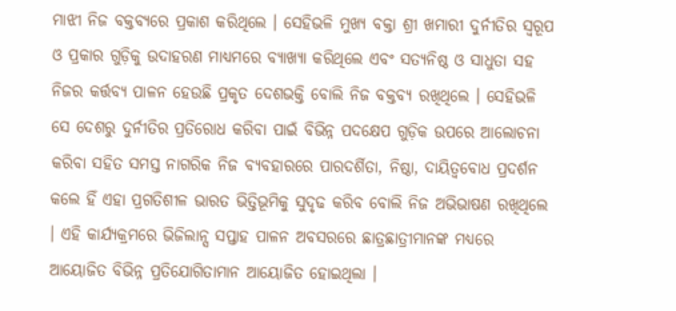ମାଝୀ ନିଜ ବକ୍ତବ୍ୟରେ ପ୍ରକାଶ କରିଥିଲେ । ସେହିଭଳି ମୁଖ୍ୟ ବକ୍ତା ଶ୍ରୀ ଖମାରୀ ଦୁର୍ନୀତିର ସ୍ୱରୂପ ଓ ପ୍ରକାର ଗୁଡ଼ିକୁ ଉଦାହରଣ ମାଧ୍ୟମରେ ବ୍ୟାଖ୍ୟା କରିଥିଲେ ଏବଂ ସତ୍ୟନିଷ୍ଠ ଓ ସାଧୁତା ସହ ନିଜର କର୍ତ୍ତବ୍ୟ ପାଳନ ହେଉଛି ପ୍ରକୃତ ଦେଶଭକ୍ତି ବୋଲି ନିଜ ବକ୍ତବ୍ୟ ରଖିଥିଲେ । ସେହିଭଳି ସେ ଦେଶରୁ ଦୁର୍ନୀତିର ପ୍ରତିରୋଧ କରିବା ପାଇଁ ବିଭିନ୍ନ ପଦକ୍ଷେପ ଗୁଡ଼ିକ ଉପରେ ଆଲୋଚନା କରିବା ସହିତ ସମସ୍ତ ନାଗରିକ ନିଜ ବ୍ୟବହାରରେ ପାରଦର୍ଶିତା, ନିଷ୍ଠା, ଦାୟିତ୍ୱବୋଧ ପ୍ରଦର୍ଶନ କଲେ ହିଁ ଏହା ପ୍ରଗତିଶୀଳ ଭାରତ ଭିତ୍ତିଭୂମିକୁ ସୁଦୃଢ କରିବ ବୋଲି ନିଜ ଅଭିଭାଷଣ ରଖିଥିଲେ । ଏହି କାର୍ଯ୍ୟକ୍ରମରେ ଭିଜିଲାନ୍ସ ସପ୍ତାହ ପାଳନ ଅବସରରେ ଛାତ୍ରଛାତ୍ରୀମାନଙ୍କ ମଧ୍ୟରେ ଆୟୋଜିତ ବିଭିନ୍ନ ପ୍ରତିଯୋଗିତାମାନ ଆୟୋଜିତ ହୋଇଥିଲା ।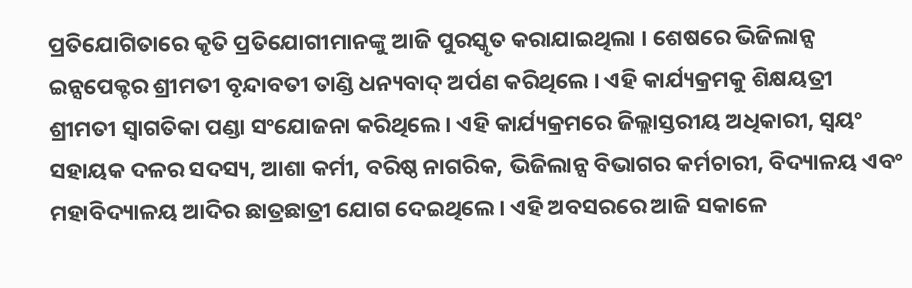ପ୍ରତିଯୋଗିତାରେ କୃତି ପ୍ରତିଯୋଗୀମାନଙ୍କୁ ଆଜି ପୁରସ୍କୃତ କରାଯାଇଥିଲା । ଶେଷରେ ଭିଜିଲାନ୍ସ ଇନ୍ସପେକ୍ଟର ଶ୍ରୀମତୀ ବୃନ୍ଦାବତୀ ତାଣ୍ଡି ଧନ୍ୟବାଦ୍ ଅର୍ପଣ କରିଥିଲେ । ଏହି କାର୍ଯ୍ୟକ୍ରମକୁ ଶିକ୍ଷୟତ୍ରୀ ଶ୍ରୀମତୀ ସ୍ୱାଗତିକା ପଣ୍ଡା ସଂଯୋଜନା କରିଥିଲେ । ଏହି କାର୍ଯ୍ୟକ୍ରମରେ ଜିଲ୍ଲାସ୍ତରୀୟ ଅଧିକାରୀ, ସ୍ୱୟଂ ସହାୟକ ଦଳର ସଦସ୍ୟ, ଆଶା କର୍ମୀ, ବରିଷ୍ଠ ନାଗରିକ, ଭିଜିଲାନ୍ସ ବିଭାଗର କର୍ମଚାରୀ, ବିଦ୍ୟାଳୟ ଏବଂ ମହାବିଦ୍ୟାଳୟ ଆଦିର ଛାତ୍ରଛାତ୍ରୀ ଯୋଗ ଦେଇଥିଲେ । ଏହି ଅବସରରେ ଆଜି ସକାଳେ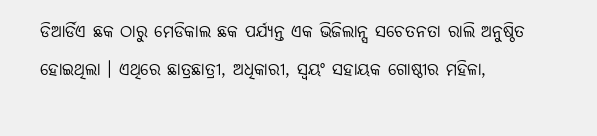ଡିଆର୍ଡିଏ ଛକ ଠାରୁ ମେଡିକାଲ ଛକ ପର୍ଯ୍ୟନ୍ତ ଏକ ଭିଜିଲାନ୍ସ ସଚେତନତା ରାଲି ଅନୁଷ୍ଠିତ ହୋଇଥିଲା । ଏଥିରେ ଛାତ୍ରଛାତ୍ରୀ, ଅଧିକାରୀ, ସ୍ଵୟଂ ସହାୟକ ଗୋଷ୍ଠୀର ମହିଳା,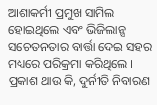ଆଶାକର୍ମୀ ପ୍ରମୁଖ ସାମିଲ ହୋଇଥିଲେ ଏବଂ ଭିଜିଲାନ୍ସ ସଚେତନତାର ବାର୍ତ୍ତା ଦେଇ ସହର ମଧ୍ୟରେ ପରିକ୍ରମା କରିଥିଲେ । ପ୍ରକାଶ ଥାଉ କି, ଦୁର୍ନୀତି ନିବାରଣ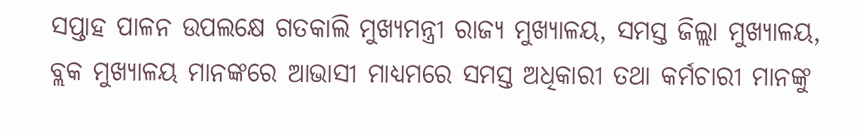ସପ୍ତାହ ପାଳନ ଉପଲକ୍ଷେ ଗତକାଲି ମୁଖ୍ୟମନ୍ତ୍ରୀ ରାଜ୍ୟ ମୁଖ୍ୟାଳୟ, ସମସ୍ତ ଜିଲ୍ଲା ମୁଖ୍ୟାଳୟ, ବ୍ଲକ ମୁଖ୍ୟାଳୟ ମାନଙ୍କରେ ଆଭାସୀ ମାଧ୍ୟମରେ ସମସ୍ତ ଅଧିକାରୀ ତଥା କର୍ମଚାରୀ ମାନଙ୍କୁ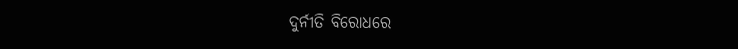ଦୁର୍ନୀତି ବିରୋଧରେ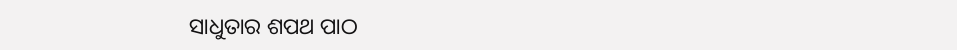ସାଧୁତାର ଶପଥ ପାଠ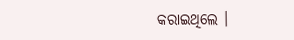କରାଇଥିଲେ ।